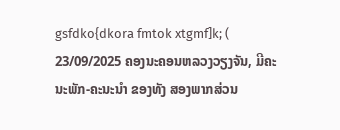gsfdko{dkora fmtok xtgmf]k; ( 23/09/2025 ຄອງນະຄອນຫລວງວຽງຈັນ, ມີຄະນະພັກ-ຄະນະນໍາ ຂອງທັງ ສອງພາກສ່ວນ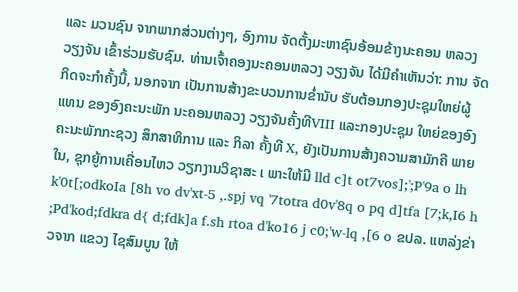ແລະ ມວນຊົນ ຈາກພາກສ່ວນຕ່າງໆ, ອົງການ ຈັດຕັ້ງມະຫາຊົນອ້ອມຂ້າງນະຄອນ ຫລວງວຽງຈັນ ເຂົ້າຮ່ວມຮັບຊົມ. ທ່ານເຈົ້າຄອງນະຄອນຫລວງ ວຽງຈັນ ໄດ້ມີຄໍາເຫັນວ່າ: ການ ຈັດກິດຈະກໍາຄັ້ງນີ້, ນອກຈາກ ເປັນການສ້າງຂະບວນການຂໍ່ານັບ ຮັບຕ້ອນກອງປະຊຸມໃຫຍ່ຜູ້ແທນ ຂອງອົງຄະນະພັກ ນະຄອນຫລວງ ວຽງຈັນຄັ້ງທີVIII ແລະກອງປະຊຸມ ໃຫຍ່ຂອງອົງຄະນະພັກກະຊວງ ສຶກສາທິການ ແລະ ກິລາ ຄັ້ງທີ X, ຍັງເປັນການສ້າງຄວາມສາມັກຄີ ພາຍໃນ, ຊຸກຍູ້ການເຄື່ອນໄຫວ ວຽກງານວິຊາສະ ເ ພາະໃຫ້ມີ lld c]t ot7vos];';P'9a o lh k'0t[;odkoIa [8h vo dv'xt-5 ,.spj vq '7totra d0v'8q o pq d]tfa [7;k,I6 h ;Pd'kod;fdkra d{ d;fdk]a f.sh rtoa d'ko16 j c0;'w-lq ,[6 o ຂປລ. ແຫລ່ງຂ່າວຈາກ ແຂວງ ໄຊສົມບູນ ໃຫ້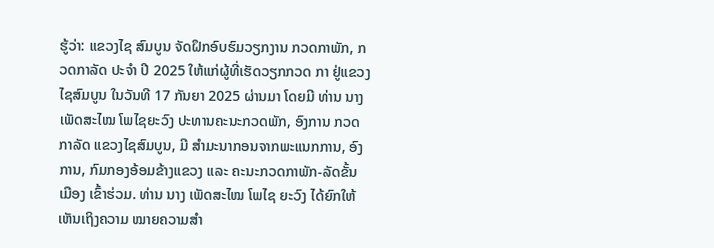ຮູ້ວ່າ: ແຂວງໄຊ ສົມບູນ ຈັດຝຶກອົບຮົມວຽກງານ ກວດກາພັກ, ກວດກາລັດ ປະຈໍາ ປີ 2025 ໃຫ້ແກ່ຜູ້ທີ່ເຮັດວຽກກວດ ກາ ຢູ່ແຂວງໄຊສົມບູນ ໃນວັນທີ 17 ກັນຍາ 2025 ຜ່ານມາ ໂດຍມີ ທ່ານ ນາງ ເພັດສະໄໝ ໂພໄຊຍະວົງ ປະທານຄະນະກວດພັກ, ອົງການ ກວດກາລັດ ແຂວງໄຊສົມບູນ, ມີ ສໍາມະນາກອນຈາກພະແນກການ, ອົງການ, ກົມກອງອ້ອມຂ້າງແຂວງ ແລະ ຄະນະກວດກາພັກ-ລັດຂັ້ນ ເມືອງ ເຂົ້າຮ່ວມ. ທ່ານ ນາງ ເພັດສະໄໝ ໂພໄຊ ຍະວົງ ໄດ້ຍົກໃຫ້ເຫັນເຖິງຄວາມ ໝາຍຄວາມສຳ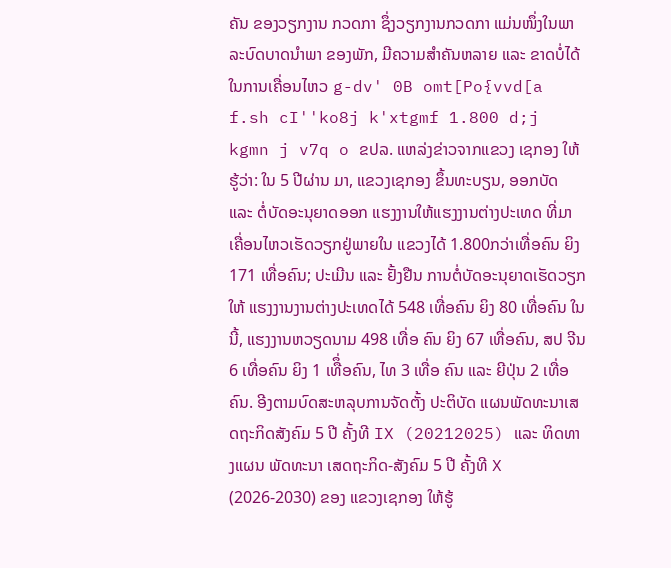ຄັນ ຂອງວຽກງານ ກວດກາ ຊຶ່ງວຽກງານກວດກາ ແມ່ນໜຶ່ງໃນພາລະບົດບາດນໍາພາ ຂອງພັກ, ມີຄວາມສຳຄັນຫລາຍ ແລະ ຂາດບໍ່ໄດ້ໃນການເຄື່ອນໄຫວ g-dv' 0B omt[Po{vvd[a f.sh cI''ko8j k'xtgmf 1.800 d;j kgmn j v7q o ຂປລ. ແຫລ່ງຂ່າວຈາກແຂວງ ເຊກອງ ໃຫ້ຮູ້ວ່າ: ໃນ 5 ປີຜ່ານ ມາ, ແຂວງເຊກອງ ຂຶ້ນທະບຽນ, ອອກບັດ ແລະ ຕໍ່ບັດອະນຸຍາດອອກ ແຮງງານໃຫ້ແຮງງານຕ່າງປະເທດ ທີ່ມາເຄື່ອນໄຫວເຮັດວຽກຢູ່ພາຍໃນ ແຂວງໄດ້ 1.800ກວ່າເທື່ອຄົນ ຍິງ 171 ເທື່ອຄົນ; ປະເມີນ ແລະ ຢັ້ງຢືນ ການຕໍ່ບັດອະນຸຍາດເຮັດວຽກ ໃຫ້ ແຮງງານງານຕ່າງປະເທດໄດ້ 548 ເທື່ອຄົນ ຍິງ 80 ເທື່ອຄົນ ໃນນີ້, ແຮງງານຫວຽດນາມ 498 ເທື່ອ ຄົນ ຍິງ 67 ເທື່ອຄົນ, ສປ ຈີນ 6 ເທື່ອຄົນ ຍິງ 1 ເທືຶ່ອຄົນ, ໄທ 3 ເທື່ອ ຄົນ ແລະ ຍີປຸ່ນ 2 ເທື່ອຄົນ. ອີງຕາມບົດສະຫລຸບການຈັດຕັ້ງ ປະຕິບັດ ແຜນພັດທະນາເສດຖະກິດສັງຄົມ 5 ປີ ຄັ້ງທີ IX (20212025) ແລະ ທິດທາງແຜນ ພັດທະນາ ເສດຖະກິດ-ສັງຄົມ 5 ປີ ຄັ້ງທີ X (2026-2030) ຂອງ ແຂວງເຊກອງ ໃຫ້ຮູ້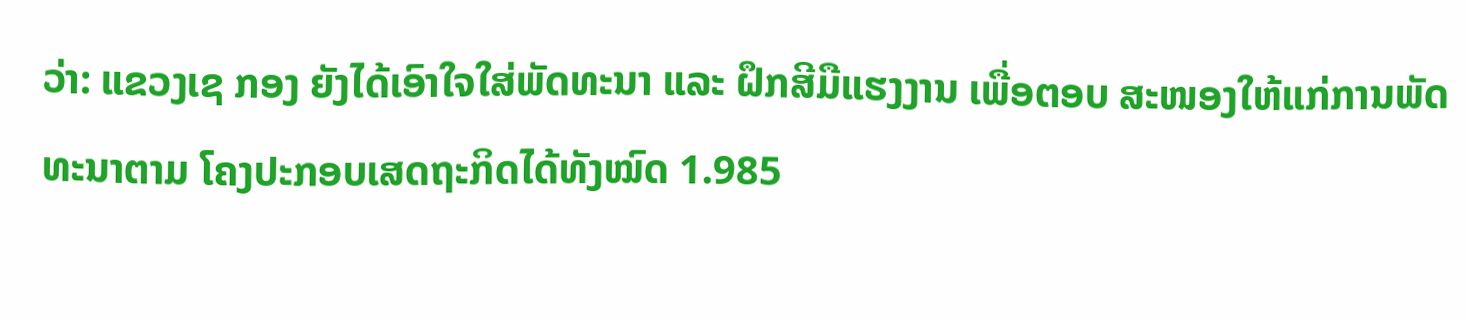ວ່າ: ແຂວງເຊ ກອງ ຍັງໄດ້ເອົາໃຈໃສ່ພັດທະນາ ແລະ ຝຶກສີມືແຮງງານ ເພື່ອຕອບ ສະໜອງໃຫ້ແກ່ການພັດທະນາຕາມ ໂຄງປະກອບເສດຖະກິດໄດ້ທັງໝົດ 1.985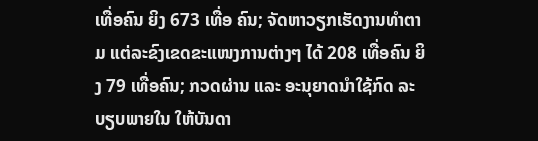ເທື່ອຄົນ ຍິງ 673 ເທື່ອ ຄົນ; ຈັດຫາວຽກເຮັດງານທໍາຕາມ ແຕ່ລະຂົງເຂດຂະແໜງການຕ່າງໆ ໄດ້ 208 ເທື່ອຄົນ ຍິງ 79 ເທື່ອຄົນ; ກວດຜ່ານ ແລະ ອະນຸຍາດນໍາໃຊ້ກົດ ລະບຽບພາຍໃນ ໃຫ້ບັນດາ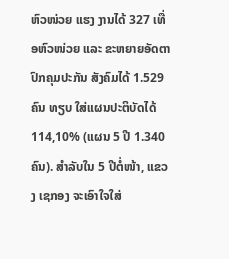ຫົວໜ່ວຍ ແຮງ ງານໄດ້ 327 ເທື່ອຫົວໜ່ວຍ ແລະ ຂະຫຍາຍອັດຕາປົກຄຸມປະກັນ ສັງຄົມໄດ້ 1.529 ຄົນ ທຽບ ໃສ່ແຜນປະຕິບັດໄດ້ 114,10% (ແຜນ 5 ປີ 1.340 ຄົນ). ສຳລັບໃນ 5 ປີຕໍ່ໜ້າ, ແຂວງ ເຊກອງ ຈະເອົາໃຈໃສ່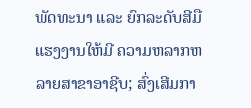ພັດທະນາ ແລະ ຍົກລະດັບສີມືແຮງງານໃຫ້ມີ ຄວາມຫລາກຫລາຍສາຂາອາຊີບ; ສົ່ງເສີມກາ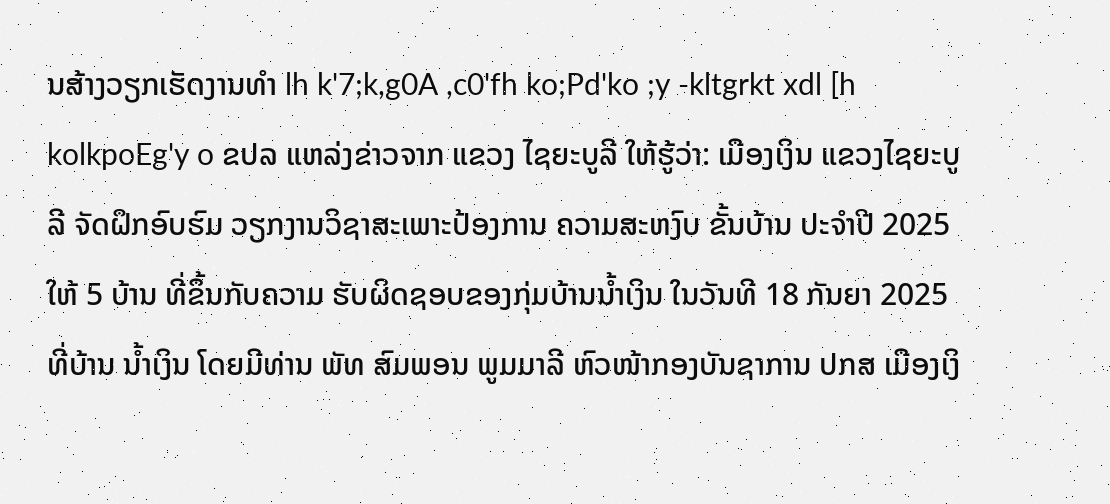ນສ້າງວຽກເຮັດງານທໍາ lh k'7;k,g0A ,c0'fh ko;Pd'ko ;y -kltgrkt xdl [h kolkpoEg'y o ຂປລ ແຫລ່ງຂ່າວຈາກ ແຂວງ ໄຊຍະບູລີ ໃຫ້ຮູ້ວ່າ: ເມືອງເງິນ ແຂວງໄຊຍະບູລີ ຈັດຝຶກອົບຮົມ ວຽກງານວິຊາສະເພາະປ້ອງການ ຄວາມສະຫງົບ ຂັ້ນບ້ານ ປະຈຳປີ 2025 ໃຫ້ 5 ບ້ານ ທີ່ຂຶ້ນກັບຄວາມ ຮັບຜິດຊອບຂອງກຸ່ມບ້ານນໍ້າເງິນ ໃນວັນທີ 18 ກັນຍາ 2025 ທີ່ບ້ານ ນ້ຳເງິນ ໂດຍມີທ່ານ ພັທ ສົມພອນ ພູມມາລີ ຫົວໜ້າກອງບັນຊາການ ປກສ ເມືອງເງິ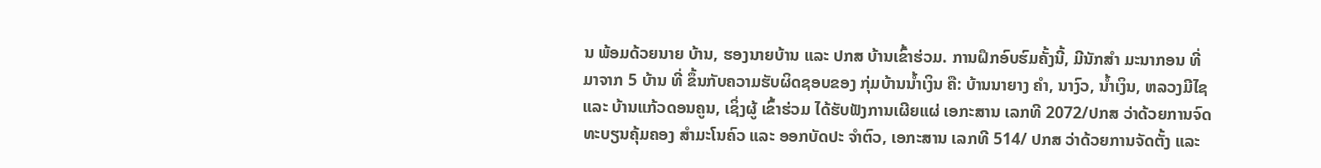ນ ພ້ອມດ້ວຍນາຍ ບ້ານ, ຮອງນາຍບ້ານ ແລະ ປກສ ບ້ານເຂົ້າຮ່ວມ. ການຝຶກອົບຮົມຄັ້ງນີ້, ມີນັກສຳ ມະນາກອນ ທີ່ມາຈາກ 5 ບ້ານ ທີ່ ຂຶ້ນກັບຄວາມຮັບຜິດຊອບຂອງ ກຸ່ມບ້ານນໍ້າເງິນ ຄື: ບ້ານນາຍາງ ຄໍາ, ນາງົວ, ນໍ້າເງິນ, ຫລວງມີໄຊ ແລະ ບ້ານແກ້ວດອນຄູນ, ເຊິ່ງຜູ້ ເຂົ້າຮ່ວມ ໄດ້ຮັບຟັງການເຜີຍແຜ່ ເອກະສານ ເລກທີ 2072/ປກສ ວ່າດ້ວຍການຈົດທະບຽນຄຸ້ມຄອງ ສຳມະໂນຄົວ ແລະ ອອກບັດປະ ຈໍາຕົວ, ເອກະສານ ເລກທີ 514/ ປກສ ວ່າດ້ວຍການຈັດຕັ້ງ ແລະ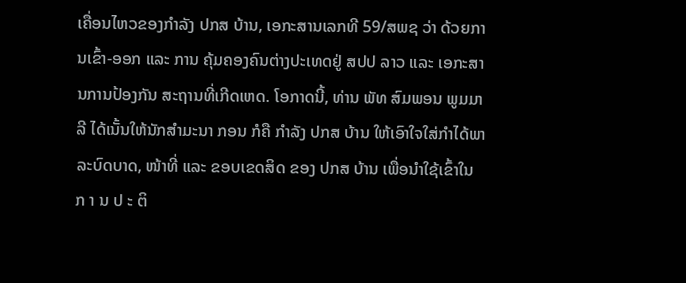ເຄື່ອນໄຫວຂອງກຳລັງ ປກສ ບ້ານ, ເອກະສານເລກທີ 59/ສພຊ ວ່າ ດ້ວຍການເຂົ້າ-ອອກ ແລະ ການ ຄຸ້ມຄອງຄົນຕ່າງປະເທດຢູ່ ສປປ ລາວ ແລະ ເອກະສານການປ້ອງກັນ ສະຖານທີ່ເກີດເຫດ. ໂອກາດນີ້, ທ່ານ ພັທ ສົມພອນ ພູມມາລີ ໄດ້ເນັ້ນໃຫ້ນັກສຳມະນາ ກອນ ກໍຄື ກຳລັງ ປກສ ບ້ານ ໃຫ້ເອົາໃຈໃສ່ກຳໄດ້ພາລະບົດບາດ, ໜ້າທີ່ ແລະ ຂອບເຂດສິດ ຂອງ ປກສ ບ້ານ ເພື່ອນຳໃຊ້ເຂົ້າໃນ ກ າ ນ ປ ະ ຕິ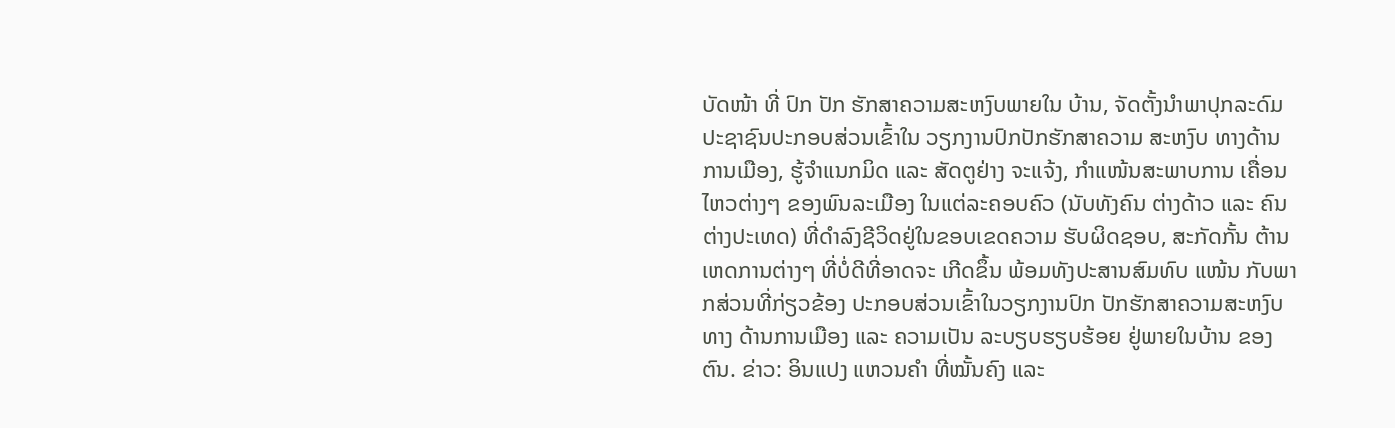ບັດໜ້າ ທີ່ ປົກ ປັກ ຮັກສາຄວາມສະຫງົບພາຍໃນ ບ້ານ, ຈັດຕັ້ງນຳພາປຸກລະດົມ ປະຊາຊົນປະກອບສ່ວນເຂົ້າໃນ ວຽກງານປົກປັກຮັກສາຄວາມ ສະຫງົບ ທາງດ້ານການເມືອງ, ຮູ້ຈຳແນກມິດ ແລະ ສັດຕູຢ່າງ ຈະແຈ້ງ, ກໍາແໜ້ນສະພາບການ ເຄື່ອນໄຫວຕ່າງໆ ຂອງພົນລະເມືອງ ໃນແຕ່ລະຄອບຄົວ (ນັບທັງຄົນ ຕ່າງດ້າວ ແລະ ຄົນຕ່າງປະເທດ) ທີ່ດຳລົງຊີວິດຢູ່ໃນຂອບເຂດຄວາມ ຮັບຜິດຊອບ, ສະກັດກັ້ນ ຕ້ານ ເຫດການຕ່າງໆ ທີ່ບໍ່ດີທີ່ອາດຈະ ເກີດຂຶ້ນ ພ້ອມທັງປະສານສົມທົບ ແໜ້ນ ກັບພາກສ່ວນທີ່ກ່ຽວຂ້ອງ ປະກອບສ່ວນເຂົ້າໃນວຽກງານປົກ ປັກຮັກສາຄວາມສະຫງົບ ທາງ ດ້ານການເມືອງ ແລະ ຄວາມເປັນ ລະບຽບຮຽບຮ້ອຍ ຢູ່ພາຍໃນບ້ານ ຂອງຕົນ. ຂ່າວ: ອິນແປງ ແຫວນຄຳ ທີ່ໝັ້ນຄົງ ແລະ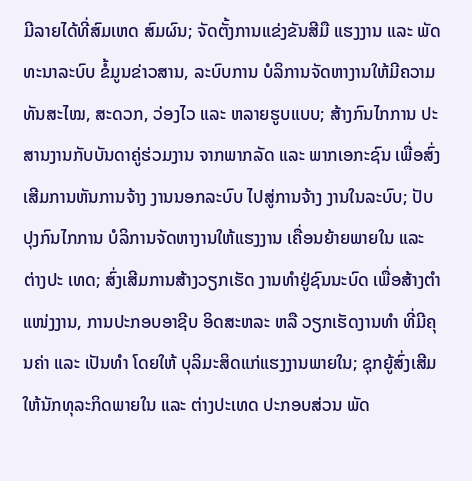ມີລາຍໄດ້ທີ່ສົມເຫດ ສົມຜົນ; ຈັດຕັ້ງການແຂ່ງຂັນສີມື ແຮງງານ ແລະ ພັດທະນາລະບົບ ຂໍ້ມູນຂ່າວສານ, ລະບົບການ ບໍລິການຈັດຫາງານໃຫ້ມີຄວາມ ທັນສະໄໝ, ສະດວກ, ວ່ອງໄວ ແລະ ຫລາຍຮູບແບບ; ສ້າງກົນໄກການ ປະສານງານກັບບັນດາຄູ່ຮ່ວມງານ ຈາກພາກລັດ ແລະ ພາກເອກະຊົນ ເພື່ອສົ່ງເສີມການຫັນການຈ້າງ ງານນອກລະບົບ ໄປສູ່ການຈ້າງ ງານໃນລະບົບ; ປັບປຸງກົນໄກການ ບໍລິການຈັດຫາງານໃຫ້ແຮງງານ ເຄື່ອນຍ້າຍພາຍໃນ ແລະ ຕ່າງປະ ເທດ; ສົ່ງເສີມການສ້າງວຽກເຮັດ ງານທໍາຢູ່ຊົນນະບົດ ເພື່ອສ້າງຕໍາ ແໜ່ງງານ, ການປະກອບອາຊີບ ອິດສະຫລະ ຫລື ວຽກເຮັດງານທໍາ ທີ່ມີຄຸນຄ່າ ແລະ ເປັນທໍາ ໂດຍໃຫ້ ບຸລິມະສິດແກ່ແຮງງານພາຍໃນ; ຊຸກຍູ້ສົ່ງເສີມໃຫ້ນັກທຸລະກິດພາຍໃນ ແລະ ຕ່າງປະເທດ ປະກອບສ່ວນ ພັດ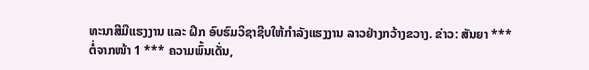ທະນາສີມືແຮງງານ ແລະ ຝຶກ ອົບຮົມວິຊາຊີບໃຫ້ກຳລັງແຮງງານ ລາວຢ່າງກວ້າງຂວາງ. ຂ່າວ: ສັນຍາ *** ຕໍ່ຈາກໜ້າ 1 *** ຄວາມພົ້ນເດັ່ນ,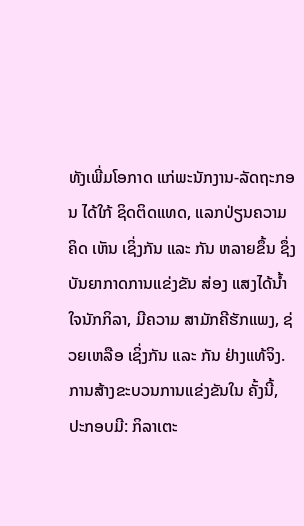ທັງເພີ່ມໂອກາດ ແກ່ພະນັກງານ-ລັດຖະກອນ ໄດ້ໃກ້ ຊິດຕິດແທດ, ແລກປ່ຽນຄວາມຄິດ ເຫັນ ເຊິ່ງກັນ ແລະ ກັນ ຫລາຍຂຶ້ນ ຊຶ່ງບັນຍາກາດການແຂ່ງຂັນ ສ່ອງ ແສງໄດ້ນໍ້າໃຈນັກກິລາ, ມີຄວາມ ສາມັກຄີຮັກແພງ, ຊ່ວຍເຫລືອ ເຊິ່ງກັນ ແລະ ກັນ ຢ່າງແທ້ຈິງ. ການສ້າງຂະບວນການແຂ່ງຂັນໃນ ຄັ້ງນີ້, ປະກອບມີ: ກິລາເຕະ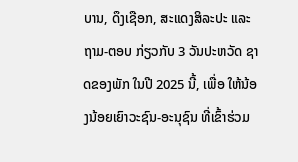ບານ, ດຶງເຊືອກ, ສະແດງສິລະປະ ແລະ ຖາມ-ຕອບ ກ່ຽວກັບ 3 ວັນປະຫວັດ ຊາດຂອງພັກ ໃນປີ 2025 ນີ້, ເພື່ອ ໃຫ້ນ້ອງນ້ອຍເຍົາວະຊົນ-ອະນຸຊົນ ທີ່ເຂົ້າຮ່ວມ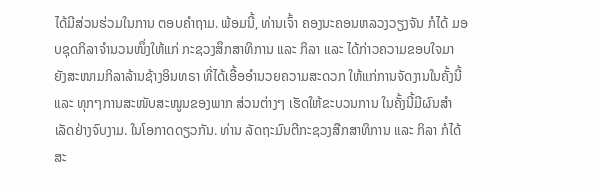ໄດ້ມີສ່ວນຮ່ວມໃນການ ຕອບຄໍາຖາມ. ພ້ອມນີ້, ທ່ານເຈົ້າ ຄອງນະຄອນຫລວງວຽງຈັນ ກໍໄດ້ ມອບຊຸດກິລາຈໍານວນໜຶ່ງໃຫ້ແກ່ ກະຊວງສຶກສາທິການ ແລະ ກິລາ ແລະ ໄດ້ກ່າວຄວາມຂອບໃຈມາ ຍັງສະໜາມກິລາລ້ານຊ້າງອິນທຣາ ທີ່ໄດ້ເອື້ອອໍານວຍຄວາມສະດວກ ໃຫ້ແກ່ການຈັດງານໃນຄັ້ງນີ້ ແລະ ທຸກໆການສະໜັບສະໜູນຂອງພາກ ສ່ວນຕ່າງໆ ເຮັດໃຫ້ຂະບວນການ ໃນຄັ້ງນີ້ມີຜົນສໍາເລັດຢ່າງຈົບງາມ. ໃນໂອກາດດຽວກັນ. ທ່ານ ລັດຖະມົນຕີກະຊວງສືກສາທິການ ແລະ ກິລາ ກໍໄດ້ສະ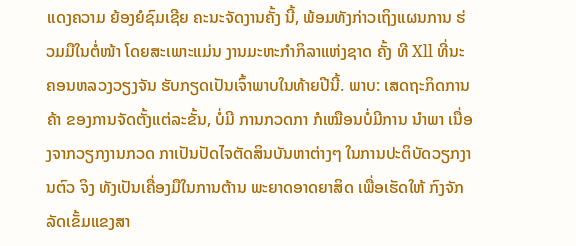ແດງຄວາມ ຍ້ອງຍໍຊົມເຊີຍ ຄະນະຈັດງານຄັ້ງ ນີ້, ພ້ອມທັງກ່າວເຖິງແຜນການ ຮ່ວມມືໃນຕໍ່ໜ້າ ໂດຍສະເພາະແມ່ນ ງານມະຫະກຳກິລາແຫ່ງຊາດ ຄັ້ງ ທີ Xll ທີ່ນະຄອນຫລວງວຽງຈັນ ຮັບກຽດເປັນເຈົ້າພາບໃນທ້າຍປີນີ້. ພາບ: ເສດຖະກິດການຄ້າ ຂອງການຈັດຕັ້ງແຕ່ລະຂັ້ນ, ບໍ່ມີ ການກວດກາ ກໍເໝືອນບໍ່ມີການ ນໍາພາ ເນື່ອງຈາກວຽກງານກວດ ກາເປັນປັດໄຈຕັດສິນບັນຫາຕ່າງໆ ໃນການປະຕິບັດວຽກງານຕົວ ຈິງ ທັງເປັນເຄື່ອງມືໃນການຕ້ານ ພະຍາດອາດຍາສິດ ເພື່ອເຮັດໃຫ້ ກົງຈັກລັດເຂັ້ມແຂງສາ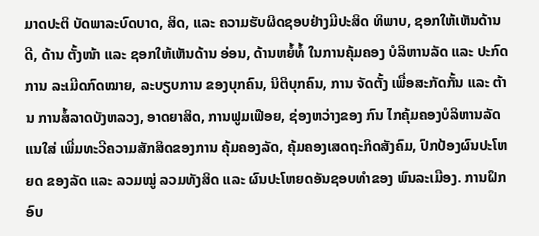ມາດປະຕິ ບັດພາລະບົດບາດ, ສິດ, ແລະ ຄວາມຮັບຜິດຊອບຢ່າງມີປະສິດ ທິພາບ, ຊອກໃຫ້ເຫັນດ້ານດີ, ດ້ານ ຕັ້ງໜ້າ ແລະ ຊອກໃຫ້ເຫັນດ້ານ ອ່ອນ, ດ້ານຫຍໍ້ທໍ້ ໃນການຄຸ້ມຄອງ ບໍລິຫານລັດ ແລະ ປະກົດການ ລະເມີດກົດໝາຍ, ລະບຽບການ ຂອງບຸກຄົນ, ນິຕິບຸກຄົນ, ການ ຈັດຕັ້ງ ເພື່ອສະກັດກັ້ນ ແລະ ຕ້ານ ການສໍ້ລາດບັງຫລວງ, ອາດຍາສິດ, ການຟູມເຟືອຍ, ຊ່ອງຫວ່າງຂອງ ກົນ ໄກຄຸ້ມຄອງບໍລິຫານລັດ ແນໃສ່ ເພີ່ມທະວີຄວາມສັກສິດຂອງການ ຄຸ້ມຄອງລັດ, ຄຸ້ມຄອງເສດຖະກິດສັງຄົມ, ປົກປ້ອງຜົນປະໂຫຍດ ຂອງລັດ ແລະ ລວມໝູ່ ລວມທັງສິດ ແລະ ຜົນປະໂຫຍດອັນຊອບທຳຂອງ ພົນລະເມືອງ. ການຝຶກອົບ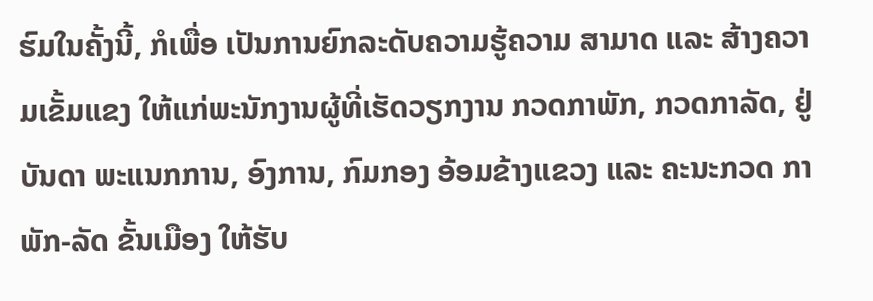ຮົມໃນຄັ້ງນີ້, ກໍເພື່ອ ເປັນການຍົກລະດັບຄວາມຮູ້ຄວາມ ສາມາດ ແລະ ສ້າງຄວາມເຂັ້ມແຂງ ໃຫ້ແກ່ພະນັກງານຜູ້ທີ່ເຮັດວຽກງານ ກວດກາພັກ, ກວດກາລັດ, ຢູ່ບັນດາ ພະແນກການ, ອົງການ, ກົມກອງ ອ້ອມຂ້າງແຂວງ ແລະ ຄະນະກວດ ກາພັກ-ລັດ ຂັ້ນເມືອງ ໃຫ້ຮັບ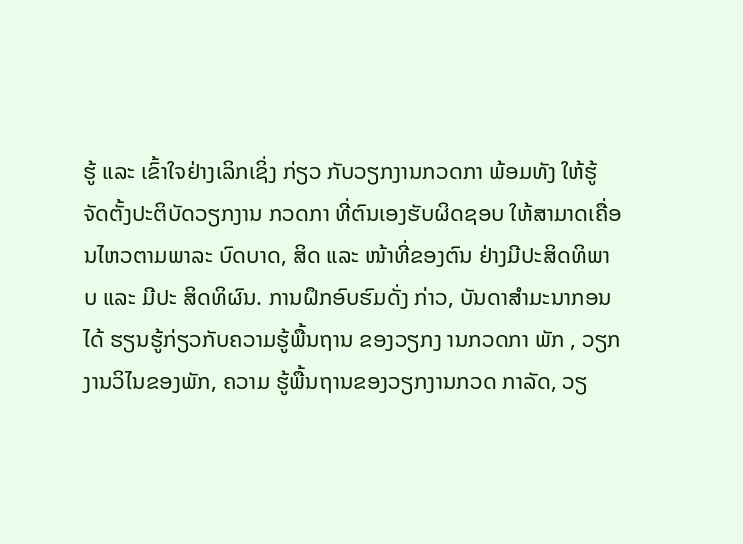ຮູ້ ແລະ ເຂົ້າໃຈຢ່າງເລິກເຊິ່ງ ກ່ຽວ ກັບວຽກງານກວດກາ ພ້ອມທັງ ໃຫ້ຮູ້ຈັດຕັ້ງປະຕິບັດວຽກງານ ກວດກາ ທີ່ຕົນເອງຮັບຜິດຊອບ ໃຫ້ສາມາດເຄື່ອນໄຫວຕາມພາລະ ບົດບາດ, ສິດ ແລະ ໜ້າທີ່ຂອງຕົນ ຢ່າງມີປະສິດທິພາບ ແລະ ມີປະ ສິດທິຜົນ. ການຝຶກອົບຮົມດັ່ງ ກ່າວ, ບັນດາສຳມະນາກອນໄດ້ ຮຽນຮູ້ກ່ຽວກັບຄວາມຮູ້ພື້ນຖານ ຂອງວຽກງ ານກວດກາ ພັກ , ວຽກງານວິໄນຂອງພັກ, ຄວາມ ຮູ້ພື້ນຖານຂອງວຽກງານກວດ ກາລັດ, ວຽ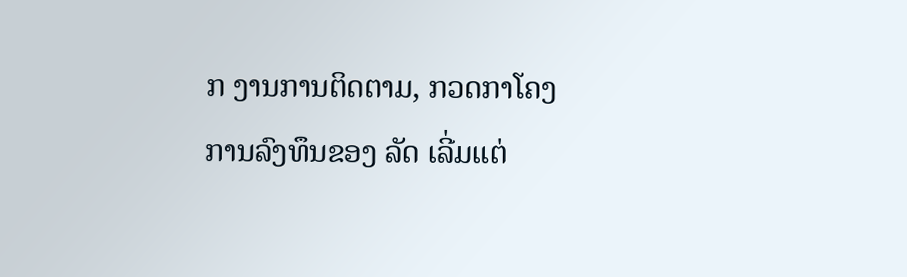ກ ງານການຕິດຕາມ, ກວດກາໂຄງ ການລົງທຶນຂອງ ລັດ ເລີ່ມແຕ່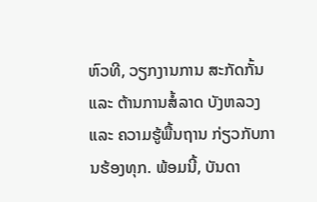ຫົວທີ, ວຽກງານການ ສະກັດກັ້ນ ແລະ ຕ້ານການສໍ້ລາດ ບັງຫລວງ ແລະ ຄວາມຮູ້ພື້ນຖານ ກ່ຽວກັບການຮ້ອງທຸກ. ພ້ອມນີ້, ບັນດາ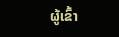ຜູ້ເຂົ້າ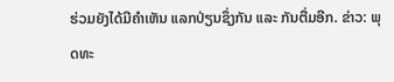ຮ່ວມຍັງໄດ້ມີຄຳເຫັນ ແລກປ່ຽນຊຶ່ງກັນ ແລະ ກັນຕື່ມອີກ. ຂ່າວ: ພຸດທະ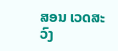ສອນ ເວດສະວົງ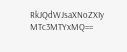RkJQdWJsaXNoZXIy MTc3MTYxMQ==